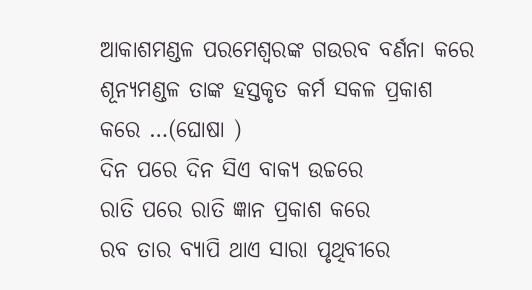ଆକାଶମଣ୍ଡଳ ପରମେଶ୍ଵରଙ୍କ ଗଉରବ ବର୍ଣନା କରେ
ଶୂନ୍ୟମଣ୍ଡଳ ତାଙ୍କ ହସ୍ତକୃତ କର୍ମ ସକଳ ପ୍ରକାଶ କରେ …(ଘୋଷା )
ଦିନ ପରେ ଦିନ ସିଏ ବାକ୍ୟ ଉଚ୍ଚରେ
ରାତି ପରେ ରାତି ଜ୍ଞାନ ପ୍ରକାଶ କରେ
ରବ ତାର ବ୍ୟାପି ଥାଏ ସାରା ପୃଥିବୀରେ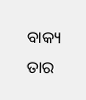ବାକ୍ୟ ତାର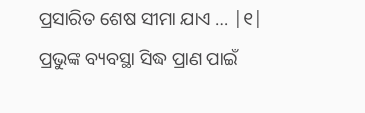ପ୍ରସାରିତ ଶେଷ ସୀମା ଯାଏ … |୧|
ପ୍ରଭୁଙ୍କ ବ୍ୟବସ୍ଥା ସିଦ୍ଧ ପ୍ରାଣ ପାଇଁ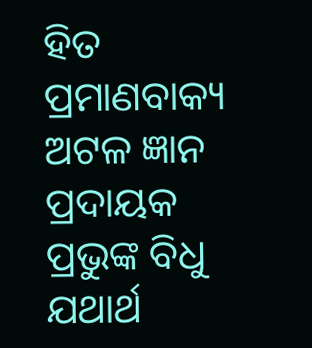ହିତ
ପ୍ରମାଣବାକ୍ୟ ଅଟଳ ଜ୍ଞାନ ପ୍ରଦାୟକ
ପ୍ରଭୁଙ୍କ ବିଧୁ ଯଥାର୍ଥ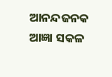ଆନନ୍ଦଜନକ
ଆଜ୍ଞା ସକଳ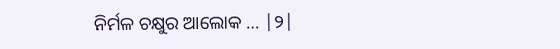ନିର୍ମଳ ଚକ୍ଷୁର ଆଲୋକ … |୨|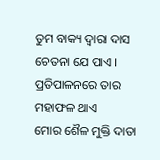ତୁମ ବାକ୍ୟ ଦ୍ୱାରା ଦାସ ଚେତନା ଯେ ପାଏ ।
ପ୍ରତିପାଳନରେ ତାର ମହାଫଳ ଥାଏ
ମୋର ଶୈଳ ମୁକ୍ତି ଦାତା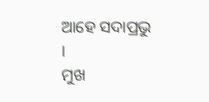ଆହେ ସଦାପ୍ରଭୁ ।
ମୁଖ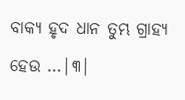ବାକ୍ୟ ହୃଦ ଧାନ ତୁମ୍ଭ ଗ୍ରାହ୍ୟ ହେଉ …|୩|